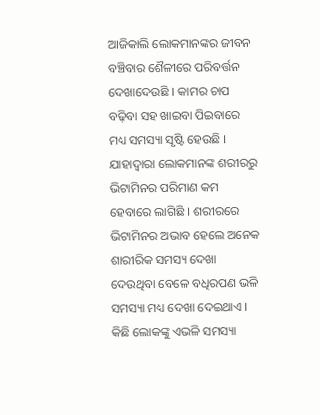ଆଜିକାଲି ଲୋକମାନଙ୍କର ଜୀବନ ବଞ୍ଚିବାର ଶୈଳୀରେ ପରିବର୍ତ୍ତନ ଦେଖାଦେଉଛି । କାମର ଚାପ ବଢ଼ିବା ସହ ଖାଇବା ପିଇବାରେ ମଧ୍ୟ ସମସ୍ୟା ସୃଷ୍ଟି ହେଉଛି । ଯାହାଦ୍ୱାରା ଲୋକମାନଙ୍କ ଶରୀରରୁ ଭିଟାମିନର ପରିମାଣ କମ ହେବାରେ ଲାଗିଛି । ଶରୀରରେ ଭିଟାମିନର ଅଭାବ ହେଲେ ଅନେକ ଶାରୀରିକ ସମସ୍ୟ ଦେଖା ଦେଉଥିବା ବେଳେ ବଧିରପଣ ଭଳି ସମସ୍ୟା ମଧ୍ୟ ଦେଖା ଦେଇଥାଏ । କିଛି ଲୋକଙ୍କୁ ଏଭଳି ସମସ୍ୟା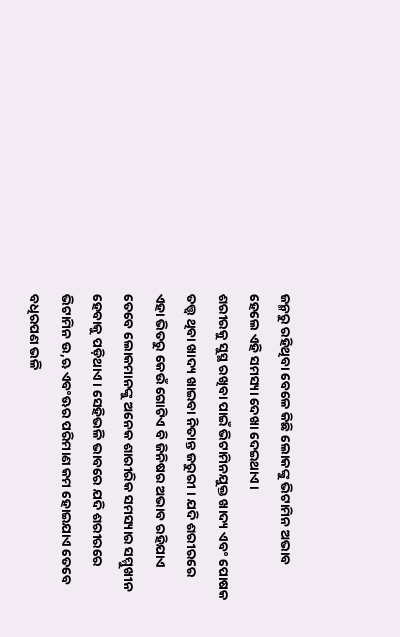ଜନ୍ମରୁ ରହିଥିବା ବେଳେ କିଛି ଲୋକଙ୍କୁ ଭିଟାମିନ ଅଭାବ ହେଲେ ଏହି ସମସ୍ୟା ଦେଖା ଦେଇଥାଏ ।
ଶରୀରକୁ ସୁସ୍ଥ ରଖିବା ପାଇଁ ଭିଟାମିନଯୁକ୍ତ ଖାଦ୍ୟ ଏବଂ ପୋଷକ ତତ୍ତ୍ୱ ଥିବା ଖାଦ୍ୟ ଖାଇବା ନିତାନ୍ତ ଜରୁରୀ । ଯଦି ଶରୀରରେ ଏହା ଭିତରୁ କେଉଁ ଗୋଟିଏ ବି ଜିନିଷର ଅଭାବ ରହିଯାଏ ତେବେ ଲୋକମାନଙ୍କୁ ଅନେକ ଶାରୀରିକ ସମସ୍ୟାର ସମ୍ମୁଖୀନ ହେବାକୁ ପଡ଼ିଥାଏ । ସେହିଭଳି ଭାବରେ ଯଦି ଶରୀରରେ ଭିଟାମିନ ଉ,ଋ ଏବଂଊର ପରିମାଣ କମ ହୋଇଯାଏ ତେବେ ବଧିରପଣ ଭଳି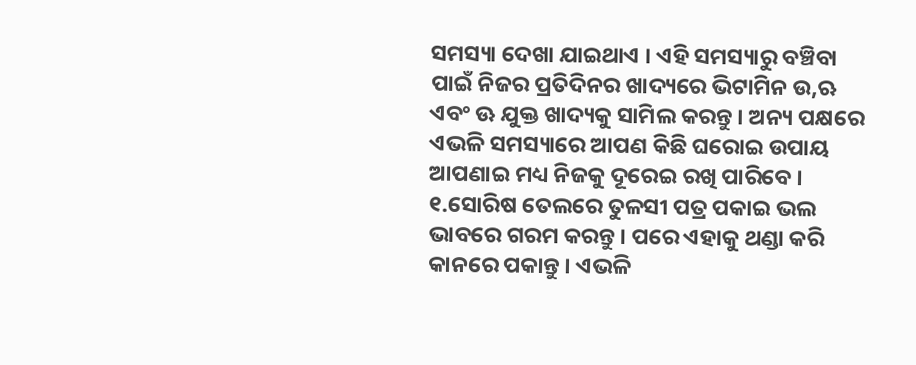ସମସ୍ୟା ଦେଖା ଯାଇଥାଏ । ଏହି ସମସ୍ୟାରୁ ବଞ୍ଚିବା ପାଇଁ ନିଜର ପ୍ରତିଦିନର ଖାଦ୍ୟରେ ଭିଟାମିନ ଉ,ଋ ଏବଂ ଊ ଯୁକ୍ତ ଖାଦ୍ୟକୁ ସାମିଲ କରନ୍ତୁ । ଅନ୍ୟ ପକ୍ଷରେ ଏଭଳି ସମସ୍ୟାରେ ଆପଣ କିଛି ଘରୋଇ ଉପାୟ ଆପଣାଇ ମଧ୍ୟ ନିଜକୁ ଦୂରେଇ ରଖି ପାରିବେ ।
୧.ସୋରିଷ ତେଲରେ ତୁଳସୀ ପତ୍ର ପକାଇ ଭଲ ଭାବରେ ଗରମ କରନ୍ତୁ । ପରେ ଏହାକୁ ଥଣ୍ଡା କରି କାନରେ ପକାନ୍ତୁ । ଏଭଳି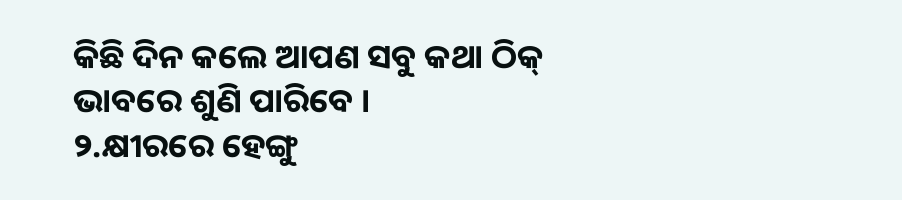କିଛି ଦିନ କଲେ ଆପଣ ସବୁ କଥା ଠିକ୍ ଭାବରେ ଶୁଣି ପାରିବେ ।
୨.କ୍ଷୀରରେ ହେଙ୍ଗୁ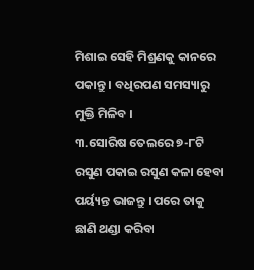ମିଶାଇ ସେହି ମିଶ୍ରଣକୁ କାନରେ ପକାନ୍ତୁ । ବଧିରପଣ ସମସ୍ୟାରୁ ମୁକ୍ତି ମିଳିବ ।
୩.ସୋରିଷ ତେଲରେ ୭-୮ଟି ରସୁଣ ପକାଇ ରସୁଣ କଳା ହେବା ପର୍ୟ୍ୟନ୍ତ ଭାଜନ୍ତୁ । ପରେ ତାକୁ ଛାଣି ଥଣ୍ଡା କରିବା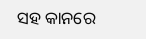ସହ କାନରେ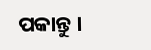ପକାନ୍ତୁ ।